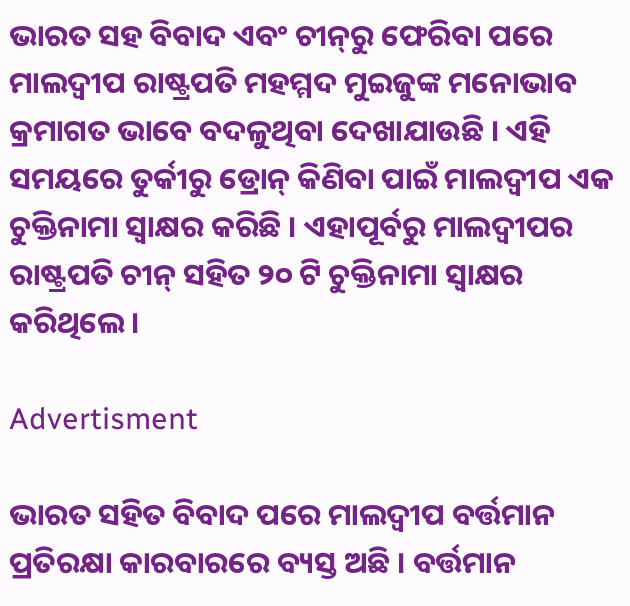ଭାରତ ସହ ବିବାଦ ଏବଂ ଚୀନ୍‌ରୁ ଫେରିବା ପରେ ମାଲଦ୍ୱୀପ ରାଷ୍ଟ୍ରପତି ମହମ୍ମଦ ମୁଇଜୁଙ୍କ ମନୋଭାବ କ୍ରମାଗତ ଭାବେ ବଦଳୁଥିବା ଦେଖାଯାଉଛି । ଏହି ସମୟରେ ତୁର୍କୀରୁ ଡ୍ରୋନ୍ କିଣିବା ପାଇଁ ମାଲଦ୍ୱୀପ ଏକ ଚୁକ୍ତିନାମା ସ୍ୱାକ୍ଷର କରିଛି । ଏହାପୂର୍ବରୁ ମାଲଦ୍ୱୀପର ରାଷ୍ଟ୍ରପତି ଚୀନ୍ ସହିତ ୨୦ ଟି ଚୁକ୍ତିନାମା ସ୍ୱାକ୍ଷର କରିଥିଲେ ।

Advertisment

ଭାରତ ସହିତ ବିବାଦ ପରେ ମାଲଦ୍ୱୀପ ବର୍ତ୍ତମାନ ପ୍ରତିରକ୍ଷା କାରବାରରେ ବ୍ୟସ୍ତ ଅଛି । ବର୍ତ୍ତମାନ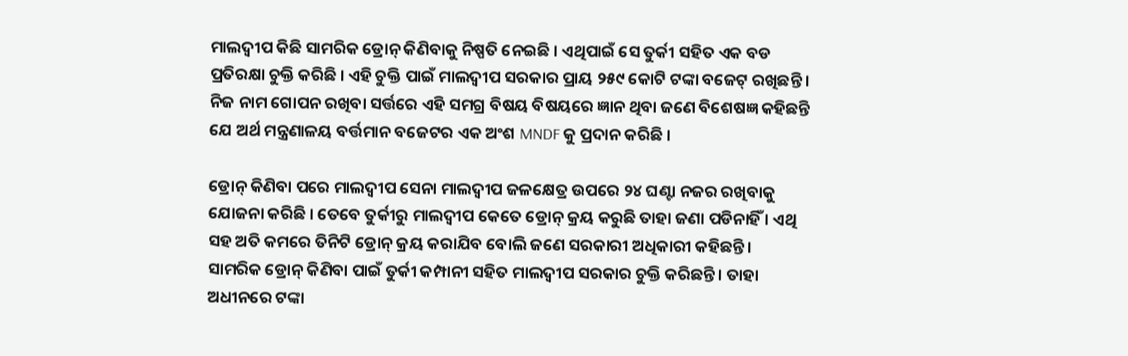ମାଲଦ୍ୱୀପ କିଛି ସାମରିକ ଡ୍ରୋନ୍ କିଣିବାକୁ ନିଷ୍ପତି ନେଇଛି । ଏଥିପାଇଁ ସେ ତୁର୍କୀ ସହିତ ଏକ ବଡ ପ୍ରତିରକ୍ଷା ଚୁକ୍ତି କରିଛି । ଏହି ଚୁକ୍ତି ପାଇଁ ମାଲଦ୍ୱୀପ ସରକାର ପ୍ରାୟ ୨୫୯ କୋଟି ଟଙ୍କା ବଜେଟ୍ ରଖିଛନ୍ତି । ନିଜ ନାମ ଗୋପନ ରଖିବା ସର୍ତ୍ତରେ ଏହି ସମଗ୍ର ବିଷୟ ବିଷୟରେ ଜ୍ଞାନ ଥିବା ଜଣେ ବିଶେଷଜ୍ଞ କହିଛନ୍ତି ଯେ ଅର୍ଥ ମନ୍ତ୍ରଣାଳୟ ବର୍ତ୍ତମାନ ବଜେଟର ଏକ ଅଂଶ MNDF କୁ ପ୍ରଦାନ କରିଛି ।

ଡ୍ରୋନ୍ କିଣିବା ପରେ ମାଲଦ୍ୱୀପ ସେନା ମାଲଦ୍ୱୀପ ଜଳକ୍ଷେତ୍ର ଉପରେ ୨୪ ଘଣ୍ଟା ନଜର ରଖିବାକୁ ଯୋଜନା କରିଛି । ତେବେ ତୁର୍କୀରୁ ମାଲଦ୍ୱୀପ କେତେ ଡ୍ରୋନ୍ କ୍ରୟ କରୁଛି ତାହା ଜଣା ପଡିନାହିଁ । ଏଥି ସହ ଅତି କମରେ ତିନିଟି ଡ୍ରୋନ୍ କ୍ରୟ କରାଯିବ ବୋଲି ଜଣେ ସରକାରୀ ଅଧିକାରୀ କହିଛନ୍ତି । ସାମରିକ ଡ୍ରୋନ୍ କିଣିବା ପାଇଁ ତୁର୍କୀ କମ୍ପାନୀ ସହିତ ମାଲଦ୍ୱୀପ ସରକାର ଚୁକ୍ତି କରିଛନ୍ତି । ତାହା ଅଧୀନରେ ଟଙ୍କା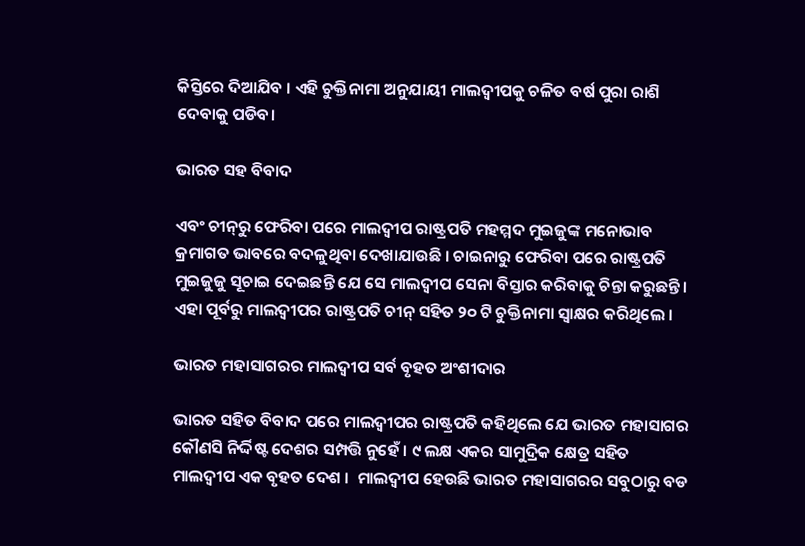କିସ୍ତିରେ ଦିଆଯିବ । ଏହି ଚୁକ୍ତିନାମା ଅନୁଯାୟୀ ମାଲଦ୍ୱୀପକୁ ଚଳିତ ବର୍ଷ ପୁରା ରାଶି ଦେବାକୁ ପଡିବ।

ଭାରତ ସହ ବିବାଦ

ଏବଂ ଚୀନ୍‌ରୁ ଫେରିବା ପରେ ମାଲଦ୍ୱୀପ ରାଷ୍ଟ୍ରପତି ମହମ୍ମଦ ମୁଇଜୁଙ୍କ ମନୋଭାବ କ୍ରମାଗତ ଭାବରେ ବଦଳୁଥିବା ଦେଖାଯାଉଛି । ଚାଇନାରୁ ଫେରିବା ପରେ ରାଷ୍ଟ୍ରପତି ମୁଇଜୁଜୁ ସୂଚାଇ ଦେଇଛନ୍ତି ଯେ ସେ ମାଲଦ୍ୱୀପ ସେନା ବିସ୍ତାର କରିବାକୁ ଚିନ୍ତା କରୁଛନ୍ତି । ଏହା ପୂର୍ବରୁ ମାଲଦ୍ୱୀପର ରାଷ୍ଟ୍ରପତି ଚୀନ୍ ସହିତ ୨୦ ଟି ଚୁକ୍ତିନାମା ସ୍ୱାକ୍ଷର କରିଥିଲେ ।

ଭାରତ ମହାସାଗରର ମାଲଦ୍ୱୀପ ସର୍ବ ବୃହତ ଅଂଶୀଦାର

ଭାରତ ସହିତ ବିବାଦ ପରେ ମାଲଦ୍ୱୀପର ରାଷ୍ଟ୍ରପତି କହିଥିଲେ ଯେ ଭାରତ ମହାସାଗର କୌଣସି ନିର୍ଦ୍ଦିଷ୍ଟ ଦେଶର ସମ୍ପତ୍ତି ନୁହେଁ । ୯ ଲକ୍ଷ ଏକର ସାମୁଦ୍ରିକ କ୍ଷେତ୍ର ସହିତ ମାଲଦ୍ୱୀପ ଏକ ବୃହତ ଦେଶ ।  ମାଲଦ୍ୱୀପ ହେଉଛି ଭାରତ ମହାସାଗରର ସବୁଠାରୁ ବଡ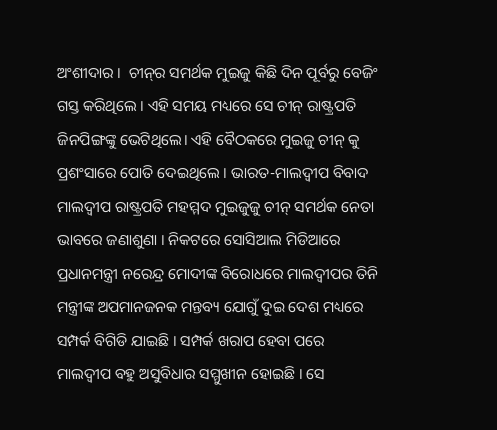ଅଂଶୀଦାର ।  ଚୀନ୍‌ର ସମର୍ଥକ ମୁଇଜୁ କିଛି ଦିନ ପୂର୍ବରୁ ବେଜିଂ ଗସ୍ତ କରିଥିଲେ । ଏହି ସମୟ ମଧ୍ୟରେ ସେ ଚୀନ୍ ରାଷ୍ଟ୍ରପତି ଜିନପିଙ୍ଗଙ୍କୁ ଭେଟିଥିଲେ। ଏହି ବୈଠକରେ ମୁଇଜୁ ଚୀନ୍‌ କୁ  ପ୍ରଶଂସାରେ ପୋତି ଦେଇଥିଲେ । ଭାରତ-ମାଲଦ୍ୱୀପ ବିବାଦ ମାଲଦ୍ୱୀପ ରାଷ୍ଟ୍ରପତି ମହମ୍ମଦ ମୁଇଜୁଜୁ ଚୀନ୍ ସମର୍ଥକ ନେତା ଭାବରେ ଜଣାଶୁଣା । ନିକଟରେ ସୋସିଆଲ ମିଡିଆରେ ପ୍ରଧାନମନ୍ତ୍ରୀ ନରେନ୍ଦ୍ର ମୋଦୀଙ୍କ ବିରୋଧରେ ମାଲଦ୍ୱୀପର ତିନି ମନ୍ତ୍ରୀଙ୍କ ଅପମାନଜନକ ମନ୍ତବ୍ୟ ଯୋଗୁଁ ଦୁଇ ଦେଶ ମଧ୍ୟରେ ସମ୍ପର୍କ ବିଗିଡି ଯାଇଛି । ସମ୍ପର୍କ ଖରାପ ହେବା ପରେ ମାଲଦ୍ୱୀପ ବହୁ ଅସୁବିଧାର ସମ୍ମୁଖୀନ ହୋଇଛି । ସେ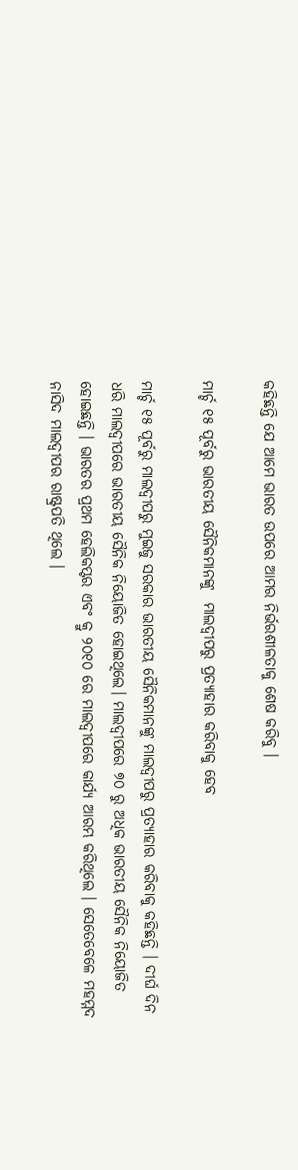କହିଛନ୍ତି ଯେ ଆମେ ଭାରତ ଉପରେ ଆମର ନିର୍ଭରଶୀଳତାକୁ ଶେଷ କରିବୁ ।

ମାର୍ଚ୍ଚ ୧୫ ପୂର୍ବରୁ ଭାରତୀୟ ସୈନିକମାନଙ୍କୁ  ମାଲଦ୍ୱୀପରୁ ପ୍ରତ୍ୟାହାର କରିବାକୁ ହେବ

ମାର୍ଚ୍ଚ ୧୫ ପୂର୍ବରୁ ମାଲଦ୍ୱୀପରୁ ମୁଇଜୁ ସରକାର ଭାରତୀୟ ସୈନିକମାନଙ୍କୁ ମାଲଦ୍ୱୀପରୁ ପ୍ରତ୍ୟାହାର କରିବାକୁ କହିଛନ୍ତି । ଦୀର୍ଘ ଦିନ ଧରି ମାଲଦ୍ୱୀପରେ ଭାରତୀୟ ସୈନିକ ନିୟୋଜିତ ହୋଇଥିଲେ। ମାଲଦ୍ୱୀପରେ ୭୦ ରୁ ଅଧିକ ଭାରତୀୟ ସୈନିକ ନିୟୋଜିତ ହୋଇଛନ୍ତି । ଭାରତର ପ୍ରଥମ ହେଲିକପ୍ଟର ଏବଂ କ୍ରୁ ୨୦୧୦ ରେ ମାଲଦ୍ୱୀପରେ କାର୍ଯ୍ୟ ଆରମ୍ଭ କରିଥିଲେ । ସେତେବେଳେ ମହମ୍ମଦ ନାସିଦ ମାଲଦ୍ୱୀପର ରାଷ୍ଟ୍ରପତି ଥିଲେ ।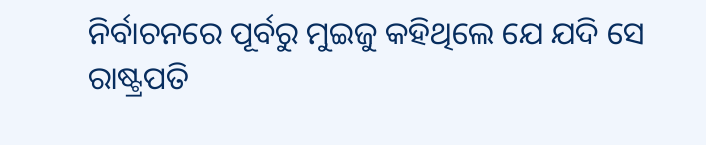ନିର୍ବାଚନରେ ପୂର୍ବରୁ ମୁଇଜୁ କହିଥିଲେ ଯେ ଯଦି ସେ ରାଷ୍ଟ୍ରପତି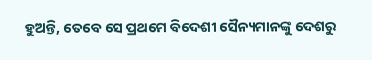ହୁଅନ୍ତି, ତେବେ ସେ ପ୍ରଥମେ ବିଦେଶୀ ସୈନ୍ୟମାନଙ୍କୁ ଦେଶରୁ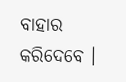ବାହାର କରିଦେବେ ।